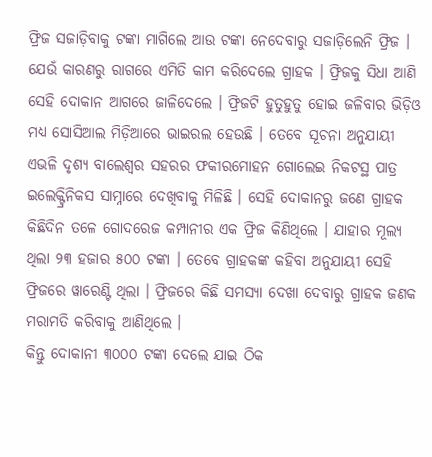ଫ୍ରିଜ ସଜାଡ଼ିବାକୁ ଟଙ୍କା ମାଗିଲେ ଆଉ ଟଙ୍କା ନେଦେବାରୁ ସଜାଡ଼ିଲେନି ଫ୍ରିଜ । ଯେଉଁ କାରଣରୁ ରାଗରେ ଏମିତି କାମ କରିଦେଲେ ଗ୍ରାହକ । ଫ୍ରିଜକୁ ସିଧା ଆଣି ସେହି ଦୋକାନ ଆଗରେ ଜାଳିଦେଲେ । ଫ୍ରିଜଟି ହୁତୁହୁତୁ ହୋଇ ଜଳିବାର ଭିଡ଼ିଓ ମଧ୍ୟ ସୋସିଆଲ ମିଡ଼ିଆରେ ଭାଇରଲ ହେଉଛି । ତେବେ ସୂଚନା ଅନୁଯାୟୀ ଏଭଳି ଦୃଶ୍ୟ ବାଲେଶ୍ୱର ସହରର ଫକୀରମୋହନ ଗୋଲେଇ ନିକଟସ୍ଥ ପାତ୍ର ଇଲେକ୍ଟ୍ରିନିକସ ସାମ୍ନାରେ ଦେଖିବାକୁ ମିଳିଛି । ସେହି ଦୋକାନରୁ ଜଣେ ଗ୍ରାହକ କିଛିଦିନ ତଳେ ଗୋଦରେଜ କମ୍ପାନୀର ଏକ ଫ୍ରିଜ କିଣିଥିଲେ । ଯାହାର ମୂଲ୍ୟ ଥିଲା ୨୩ ହଜାର ୫୦୦ ଟଙ୍କା । ତେବେ ଗ୍ରାହକଙ୍କ କହିବା ଅନୁଯାୟୀ ସେହି ଫ୍ରିଜରେ ୱାରେଣ୍ଟି ଥିଲା । ଫ୍ରିଜରେ କିଛି ସମସ୍ୟା ଦେଖା ଦେବାରୁ ଗ୍ରାହକ ଜଣକ ମରାମତି କରିବାକୁ ଆଣିଥିଲେ ।
କିନ୍ତୁ ଦୋକାନୀ ୩୦୦୦ ଟଙ୍କା ଦେଲେ ଯାଇ ଠିକ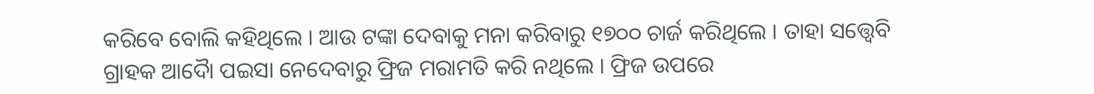କରିବେ ବୋଲି କହିଥିଲେ । ଆଉ ଟଙ୍କା ଦେବାକୁ ମନା କରିବାରୁ ୧୭୦୦ ଚାର୍ଜ କରିଥିଲେ । ତାହା ସତ୍ତ୍ୱେବି ଗ୍ରାହକ ଆଦୋୖ ପଇସା ନେଦେବାରୁ ଫ୍ରିଜ ମରାମତି କରି ନଥିଲେ । ଫ୍ରିଜ ଉପରେ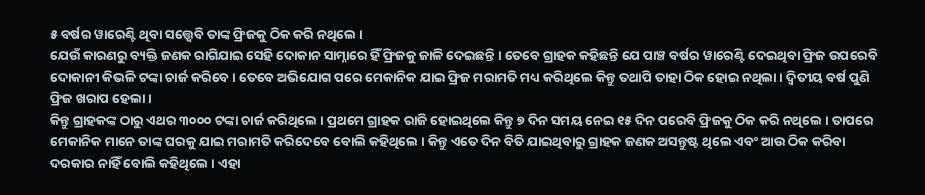୫ ବର୍ଷର ୱାରେଣ୍ଟି ଥିବା ସତ୍ତ୍ୱେବି ତାଙ୍କ ଫ୍ରିଜକୁ ଠିକ କରି ନଥିଲେ ।
ଯେଉଁ କାରଣରୁ ବ୍ୟକ୍ତି ଜଣକ ରାଗିଯାଇ ସେହି ଦୋକାନ ସାମ୍ନାରେ ହିଁ ଫ୍ରିଜକୁ ଜାଳି ଦେଇଛନ୍ତି । ତେବେ ଗ୍ରାହକ କହିଛନ୍ତି ଯେ ପାଞ୍ଚ ବର୍ଷର ୱାରେଣ୍ଟି ଦେଇଥିବା ଫ୍ରିଜ ଉପରେବି ଦୋକାନୀ କିଭଳି ଟଙ୍କା ଚାର୍ଜ କରିବେ । ତେବେ ଅଭିଯୋଗ ପରେ ମେକାନିକ ଯାଇ ଫ୍ରିଜ ମରାମତି ମଧ୍ୟ କରିଥିଲେ କିନ୍ତୁ ତଥାପି ତାହା ଠିକ ହୋଇ ନଥିଲା । ଦ୍ୱିତୀୟ ବର୍ଷ ପୁଣି ଫ୍ରିଜ ଖରାପ ହେଲା ।
କିନ୍ତୁ ଗ୍ରାହକଙ୍କ ଠାରୁ ଏଥର ୩୦୦୦ ଟଙ୍କା ଚାର୍ଜ କରିଥିଲେ । ପ୍ରଥମେ ଗ୍ରାହକ ରାଜି ହୋଇଥିଲେ କିନ୍ତୁ ୭ ଦିନ ସମୟ ନେଇ ୧୫ ଦିନ ପରେବି ଫ୍ରିଜକୁ ଠିକ କରି ନଥିଲେ । ତାପରେ ମେକାନିକ ମାନେ ତାଙ୍କ ଘରକୁ ଯାଇ ମରାମତି କରିଦେବେ ବୋଲି କହିଥିଲେ । କିନ୍ତୁ ଏତେ ଦିନ ବିତି ଯାଇଥିବାରୁ ଗ୍ରାହକ ଜଣକ ଅସନ୍ତୁଷ୍ଟ ଥିଲେ ଏବଂ ଆଉ ଠିକ କରିବା ଦରକାର ନାହିଁ ବୋଲି କହିଥିଲେ । ଏହା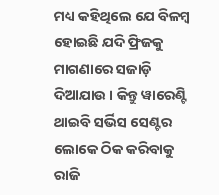ମଧ୍ୟ କହିଥିଲେ ଯେ ବିଳମ୍ବ ହୋଇଛି ଯଦି ଫ୍ରିଜକୁ ମାଗଣାରେ ସଜାଡ଼ି ଦିଆଯାଉ । କିନ୍ତୁ ୱାରେଣ୍ଟି ଥାଇବି ସର୍ଭିସ ସେଣ୍ଟର ଲୋକେ ଠିକ କରିବାକୁ ରାଜି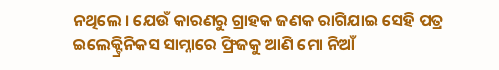ନଥିଲେ । ଯେଉଁ କାରଣରୁ ଗ୍ରାହକ ଜଣକ ରାଗିଯାଇ ସେହି ପତ୍ର ଇଲେକ୍ଟ୍ରିନିକସ ସାମ୍ନାରେ ଫ୍ରିଜକୁ ଆଣି ମୋ ନିଆଁ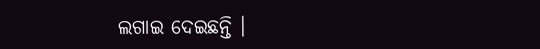ଲଗାଇ ଦେଇଛନ୍ତି ।